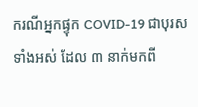ករណីអ្នកផ្ទុក COVID-19 ជាបុរសទាំងអស់ ដែល ៣ នាក់មកពី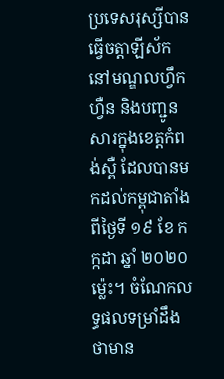ប្រទេសរុស្សីបានធ្វើចត្តាឡីស័កនៅមណ្ឌលហ្វឹកហ្វឺន និងបញ្ជូនសារក្នុងខេត្តកំពង់ស្ពឺ ដែលបានមកដល់កម្ពុជាតាំងពីថ្ងៃទី ១៩ ខែ កក្កដា ឆ្នាំ ២០២០ ម្ល៉េះ។ ចំណែកលទ្ធផលទម្រាំដឹងថាមាន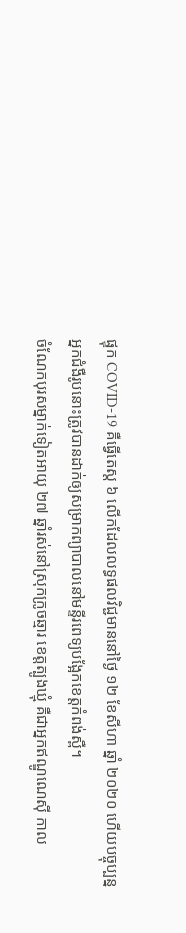ផ្ទុក COVID-19 គឺធ្វើតេស្ត ៦ លើកដែលលទ្ធផលវិជ្ជមាននៅថ្ងៃ ១២ ខែសីហា ឆ្នាំ ២០២០ ហើយបច្ចុប្បន្នអ្នកជំងឺរូបនោះត្រូវបានដាក់ឲ្យសម្រាកព្យាបាលនៅមន្ទីរពេទ្យបង្អែកខេត្តកំពង់ស្ពឺ។
ចំណែកបុរសម្នាក់ទៀតអាយុ ២៧ ឆ្នាំរស់នៅស្រុកក្រូចឆ្មារ ខេត្តត្បូងឃ្មុំ គឺជាអ្នកឥណ្ឌូណេស៊ី កាល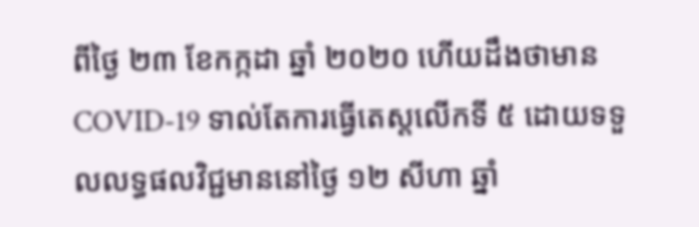ពីថ្ងៃ ២៣ ខែកក្កដា ឆ្នាំ ២០២០ ហើយដឹងថាមាន COVID-19 ទាល់តែការធ្វើតេស្ដលើកទី ៥ ដោយទទួលលទ្ធផលវិជ្ជមាននៅថ្ងៃ ១២ សីហា ឆ្នាំ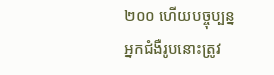២០០ ហើយបច្ចុប្បន្នអ្នកជំងឺរូបនោះត្រូវ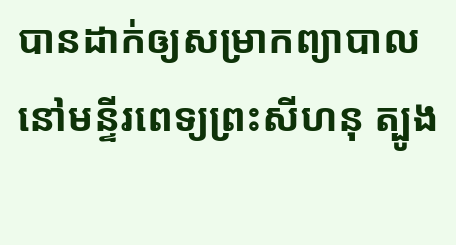បានដាក់ឲ្យសម្រាកព្យាបាលនៅមន្ទីរពេទ្យព្រះសីហនុ ត្បូង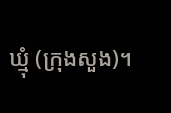ឃ្មុំ (ក្រុងសួង)។